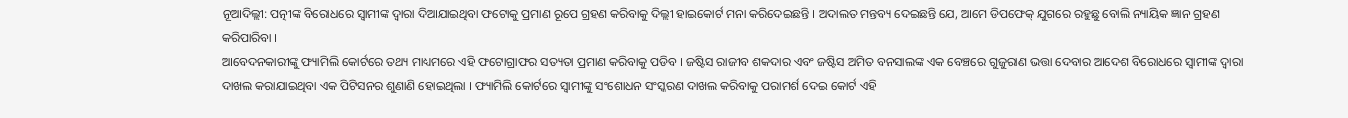ନୂଆଦିଲ୍ଲୀ: ପତ୍ନୀଙ୍କ ବିରୋଧରେ ସ୍ୱାମୀଙ୍କ ଦ୍ୱାରା ଦିଆଯାଇଥିବା ଫଟୋକୁ ପ୍ରମାଣ ରୂପେ ଗ୍ରହଣ କରିବାକୁ ଦିଲ୍ଲୀ ହାଇକୋର୍ଟ ମନା କରିଦେଇଛନ୍ତି । ଅଦାଲତ ମନ୍ତବ୍ୟ ଦେଇଛନ୍ତି ଯେ, ଆମେ ଡିପଫେକ୍ ଯୁଗରେ ରହୁଛୁ ବୋଲି ନ୍ୟାୟିକ ଜ୍ଞାନ ଗ୍ରହଣ କରିପାରିବା ।
ଆବେଦନକାରୀଙ୍କୁ ଫ୍ୟାମିଲି କୋର୍ଟରେ ତଥ୍ୟ ମାଧ୍ୟମରେ ଏହି ଫଟୋଗ୍ରାଫର ସତ୍ୟତା ପ୍ରମାଣ କରିବାକୁ ପଡିବ । ଜଷ୍ଟିସ ରାଜୀବ ଶକଦାର ଏବଂ ଜଷ୍ଟିସ ଅମିତ ବନସାଲଙ୍କ ଏକ ବେଞ୍ଚରେ ଗୁଜୁରାଣ ଭତ୍ତା ଦେବାର ଆଦେଶ ବିରୋଧରେ ସ୍ୱାମୀଙ୍କ ଦ୍ୱାରା ଦାଖଲ କରାଯାଇଥିବା ଏକ ପିଟିସନର ଶୁଣାଣି ହୋଇଥିଲା । ଫ୍ୟାମିଲି କୋର୍ଟରେ ସ୍ୱାମୀଙ୍କୁ ସଂଶୋଧନ ସଂସ୍କରଣ ଦାଖଲ କରିବାକୁ ପରାମର୍ଶ ଦେଇ କୋର୍ଟ ଏହି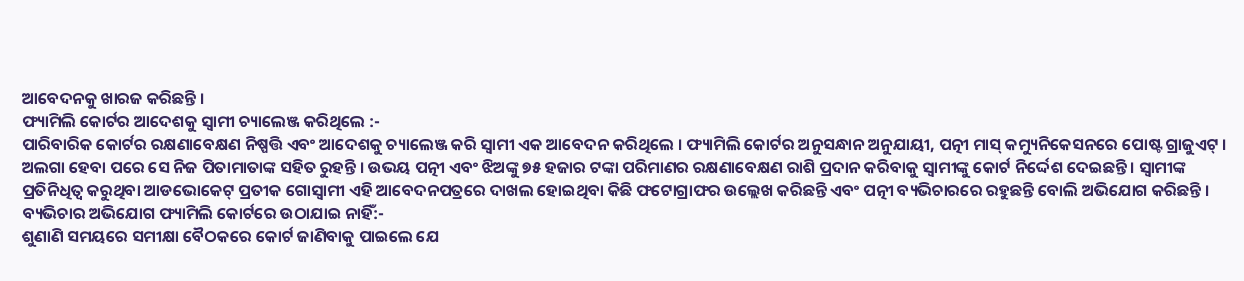ଆବେଦନକୁ ଖାରଜ କରିଛନ୍ତି ।
ଫ୍ୟାମିଲି କୋର୍ଟର ଆଦେଶକୁ ସ୍ୱାମୀ ଚ୍ୟାଲେଞ୍ଜ କରିଥିଲେ :-
ପାରିବାରିକ କୋର୍ଟର ରକ୍ଷଣାବେକ୍ଷଣ ନିଷ୍ପତ୍ତି ଏବଂ ଆଦେଶକୁ ଚ୍ୟାଲେଞ୍ଜ କରି ସ୍ୱାମୀ ଏକ ଆବେଦନ କରିଥିଲେ । ଫ୍ୟାମିଲି କୋର୍ଟର ଅନୁସନ୍ଧାନ ଅନୁଯାୟୀ, ପତ୍ନୀ ମାସ୍ କମ୍ୟୁନିକେସନରେ ପୋଷ୍ଟ ଗ୍ରାଜୁଏଟ୍ । ଅଲଗା ହେବା ପରେ ସେ ନିଜ ପିତାମାତାଙ୍କ ସହିତ ରୁହନ୍ତି । ଉଭୟ ପତ୍ନୀ ଏବଂ ଝିଅଙ୍କୁ ୭୫ ହଜାର ଟଙ୍କା ପରିମାଣର ରକ୍ଷଣାବେକ୍ଷଣ ରାଶି ପ୍ରଦାନ କରିବାକୁ ସ୍ୱାମୀଙ୍କୁ କୋର୍ଟ ନିର୍ଦ୍ଦେଶ ଦେଇଛନ୍ତି । ସ୍ୱାମୀଙ୍କ ପ୍ରତିନିଧିତ୍ୱ କରୁଥିବା ଆଡଭୋକେଟ୍ ପ୍ରତୀକ ଗୋସ୍ୱାମୀ ଏହି ଆବେଦନପତ୍ରରେ ଦାଖଲ ହୋଇଥିବା କିଛି ଫଟୋଗ୍ରାଫର ଉଲ୍ଲେଖ କରିଛନ୍ତି ଏବଂ ପତ୍ନୀ ବ୍ୟଭିଚାରରେ ରହୁଛନ୍ତି ବୋଲି ଅଭିଯୋଗ କରିଛନ୍ତି ।
ବ୍ୟଭିଚାର ଅଭିଯୋଗ ଫ୍ୟାମିଲି କୋର୍ଟରେ ଉଠାଯାଇ ନାହିଁ:-
ଶୁଣାଣି ସମୟରେ ସମୀକ୍ଷା ବୈଠକରେ କୋର୍ଟ ଜାଣିବାକୁ ପାଇଲେ ଯେ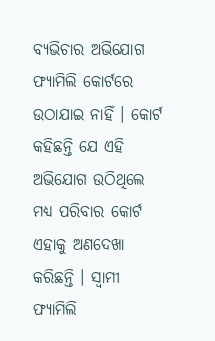ବ୍ୟଭିଚାର ଅଭିଯୋଗ ଫ୍ୟାମିଲି କୋର୍ଟରେ ଉଠାଯାଇ ନାହିଁ । କୋର୍ଟ କହିଛନ୍ତି ଯେ ଏହି ଅଭିଯୋଗ ଉଠିଥିଲେ ମଧ୍ୟ ପରିବାର କୋର୍ଟ ଏହାକୁ ଅଣଦେଖା କରିଛନ୍ତି । ସ୍ୱାମୀ ଫ୍ୟାମିଲି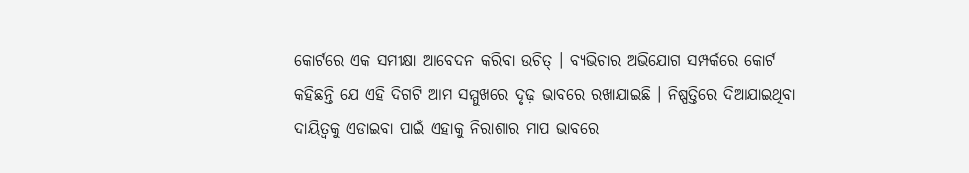କୋର୍ଟରେ ଏକ ସମୀକ୍ଷା ଆବେଦନ କରିବା ଉଚିତ୍ । ବ୍ୟଭିଚାର ଅଭିଯୋଗ ସମ୍ପର୍କରେ କୋର୍ଟ କହିଛନ୍ତି ଯେ ଏହି ଦିଗଟି ଆମ ସମ୍ମୁଖରେ ଦୃଢ଼ ଭାବରେ ରଖାଯାଇଛି । ନିଷ୍ପତ୍ତିରେ ଦିଆଯାଇଥିବା ଦାୟିତ୍ୱକୁ ଏଡାଇବା ପାଇଁ ଏହାକୁ ନିରାଶାର ମାପ ଭାବରେ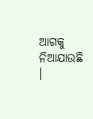ଆଗକୁ ନିଆଯାଉଛି ।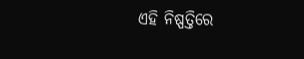ଏହି ନିଷ୍ପତ୍ତିରେ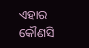ଏହାର କୌଣସି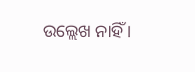ଉଲ୍ଲେଖ ନାହିଁ ।